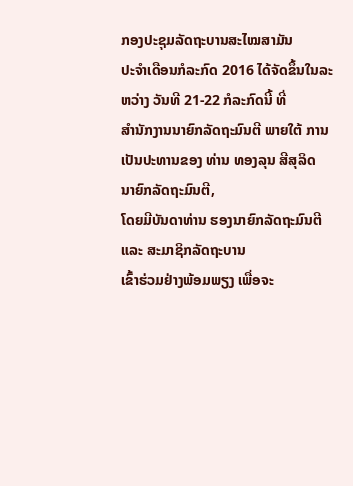ກອງປະຊຸມລັດຖະບານສະໄໝສາມັນ
ປະຈໍາເດືອນກໍລະກົດ 2016 ໄດ້ຈັດຂຶ້ນໃນລະຫວ່າງ ວັນທີ 21-22 ກໍລະກົດນີ້ ທີ່
ສໍານັກງານນາຍົກລັດຖະມົນຕີ ພາຍໃຕ້ ການເປັນປະທານຂອງ ທ່ານ ທອງລຸນ ສີສຸລິດ
ນາຍົກລັດຖະມົນຕີ,
ໂດຍມີບັນດາທ່ານ ຮອງນາຍົກລັດຖະມົນຕີ ແລະ ສະມາຊິກລັດຖະບານ
ເຂົ້າຮ່ວມຢ່າງພ້ອມພຽງ ເພື່ອຈະ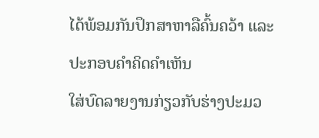ໄດ້ພ້ອມກັນປຶກສາຫາລືຄົ້ນຄວ້າ ແລະ ປະກອບຄຳຄິດຄຳເຫັນ
ໃສ່ບົດລາຍງານກ່ຽວກັບຮ່າງປະມວ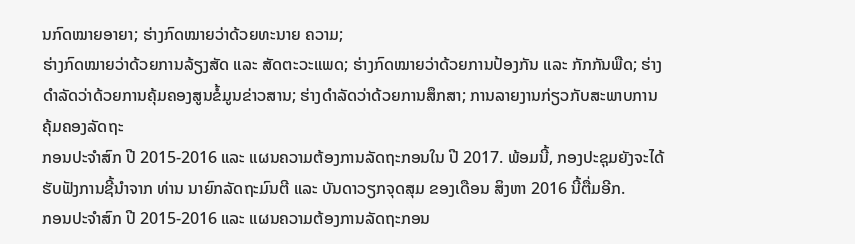ນກົດໝາຍອາຍາ; ຮ່າງກົດໝາຍວ່າດ້ວຍທະນາຍ ຄວາມ;
ຮ່າງກົດໝາຍວ່າດ້ວຍການລ້ຽງສັດ ແລະ ສັດຕະວະແພດ; ຮ່າງກົດໝາຍວ່າດ້ວຍການປ້ອງກັນ ແລະ ກັກກັນພືດ; ຮ່າງດຳລັດວ່າດ້ວຍການຄຸ້ມຄອງສູນຂໍ້ມູນຂ່າວສານ; ຮ່າງດຳລັດວ່າດ້ວຍການສຶກສາ; ການລາຍງານກ່ຽວກັບສະພາບການຄຸ້ມຄອງລັດຖະ
ກອນປະຈຳສົກ ປີ 2015-2016 ແລະ ແຜນຄວາມຕ້ອງການລັດຖະກອນໃນ ປີ 2017. ພ້ອມນີ້, ກອງປະຊຸມຍັງຈະໄດ້ຮັບຟັງການຊີ້ນໍາຈາກ ທ່ານ ນາຍົກລັດຖະມົນຕີ ແລະ ບັນດາວຽກຈຸດສຸມ ຂອງເດືອນ ສິງຫາ 2016 ນີ້ຕື່ມອີກ.
ກອນປະຈຳສົກ ປີ 2015-2016 ແລະ ແຜນຄວາມຕ້ອງການລັດຖະກອນ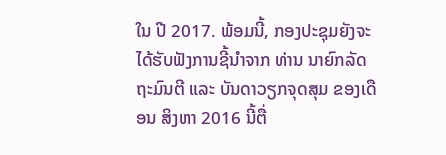ໃນ ປີ 2017. ພ້ອມນີ້, ກອງປະຊຸມຍັງຈະໄດ້ຮັບຟັງການຊີ້ນໍາຈາກ ທ່ານ ນາຍົກລັດຖະມົນຕີ ແລະ ບັນດາວຽກຈຸດສຸມ ຂອງເດືອນ ສິງຫາ 2016 ນີ້ຕື່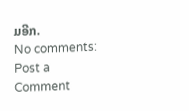ມອີກ.
No comments:
Post a Comment